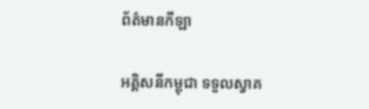ព័ត៌មានកីឡា

អគ្គិសនីកម្ពុជា ទទួលស្វាគ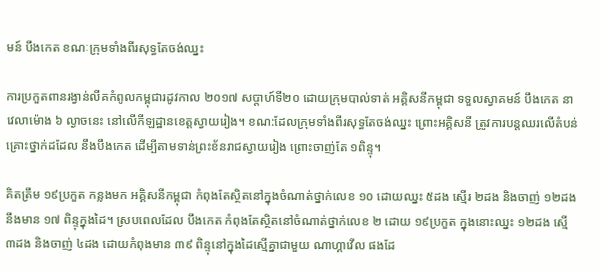មន៍ បឹងកេត ខណៈក្រុមទាំងពីរសុទ្ធតែចង់ឈ្នះ

ការប្រកួតពានរង្វាន់លីគកំពូលកម្ពុជារដូវកាល ២០១៧ សប្តាហ៍ទី២០ ដោយក្រុមបាល់ទាត់ អគ្គិសនីកម្ពុជា ទទួលស្វាគមន៍ បឹងកេត នាវេលាម៉ោង ៦ ល្ងាចនេះ នៅលើកីឡដ្ឋានខេត្តស្វាយរៀង។ ខណ:ដែលក្រុមទាំងពីរសុទ្ធតែចង់ឈ្នះ ព្រោះអគ្គិសនី ត្រូវការបន្តឈរលើតំបន់គ្រោះថ្នាក់ដដែល នឹងបឹងកេត ដើម្បីតាមទាន់ព្រះខ័នរាជស្វាយរៀង ព្រោះចាញ់តែ ១ពិន្ទុ។

គិតត្រឹម ១៩ប្រកួត កន្លងមក អគ្គិសនីកម្ពុជា កំពុងតែស្ថិតនៅក្នុងចំណាត់ថ្នាក់លេខ ១០ ដោយឈ្នះ ៥ដង ស្មើរ ២ដង និងចាញ់ ១២ដង នឹងមាន ១៧ ពិន្ទុក្នុងដៃ។ ស្របពេលដែល បឹងកេត កំពុងតែស្ថិតនៅចំណាត់ថ្នាក់លេខ ២ ដោយ ១៩ប្រកួត ក្នុងនោះឈ្នះ ១២ដង ស្មើ ៣ដង និងចាញ់ ៤ដង ដោយកំពុងមាន ៣៩ ពិន្ទុនៅក្នុងដៃស្មើគ្នាជាមួយ ណាហ្គាវើល ផងដែ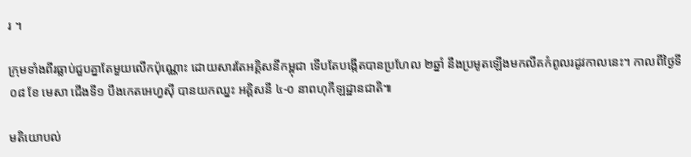រ ។

ក្រុមទាំងពីរធ្លាប់ជួបគ្នាតែមួយលើកប៉ុណ្ណោះ ដោយសារតែអគ្គិសនីកម្ពុជា ទើបតែបង្កើតបានប្រហែល ២ឆ្នាំ នឹងប្រមូតឡើងមកលីគកំពូលរដូវកាលនេះ។ កាលពីថ្ងៃទី ០៨ ខែ មេសា ជើងទី១ បឹងកេតអេហ្វសុី បានយកឈ្នះ អគ្គិសនី ៤-០ នាពហុកីឡដ្ឋានជាតិ៕

មតិយោបល់